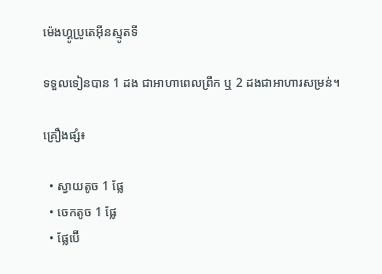ម៉េងហ្គូប្រូតេអ៊ីនស្មូតទី

ទទួលទៀនបាន 1 ដង ជាអាហាពេលព្រឹក ឬ 2 ដងជាអាហារសម្រន់។

គ្រឿងផ្សំ៖

  • ស្វាយតូច 1 ផ្លែ
  • ចេកតូច 1 ផ្លែ
  • ផ្លែប៊ើ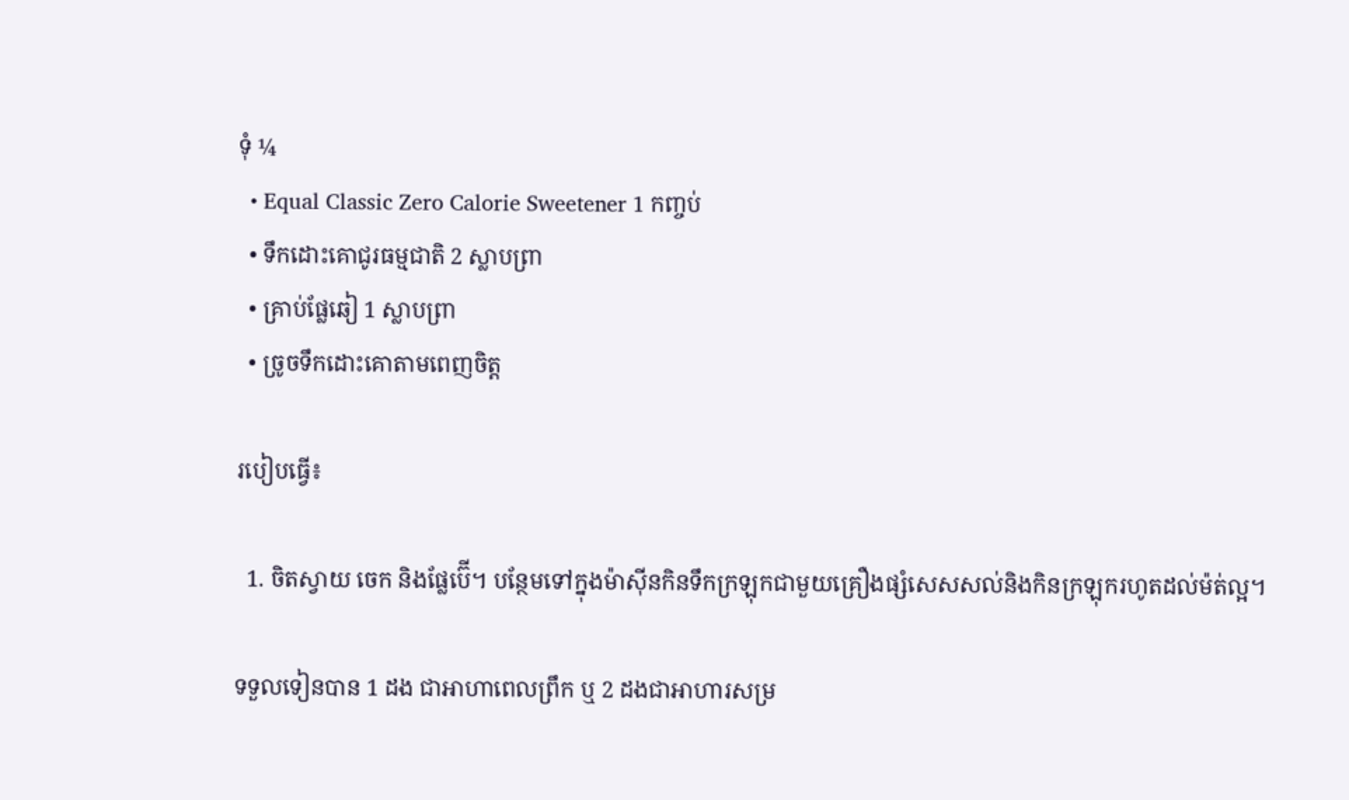ទុំ ¼
  • Equal Classic Zero Calorie Sweetener 1 កញ្ចប់
  • ទឹកដោះគោជូរធម្មជាតិ 2 ស្លាបព្រា
  • គ្រាប់ផ្លែឆៀ 1 ស្លាបព្រា
  • ច្រូចទឹកដោះគោតាមពេញចិត្ត

របៀបធ្វើ៖

  1. ចិតស្វាយ ចេក និងផ្លែប៊ើ។ បន្ថែមទៅក្នុងម៉ាស៊ីនកិនទឹកក្រឡុកជាមួយគ្រឿងផ្សំសេសសល់និងកិនក្រឡុករហូតដល់ម៉ត់ល្អ។

ទទួលទៀនបាន 1 ដង ជាអាហាពេលព្រឹក ឬ 2 ដងជាអាហារសម្រ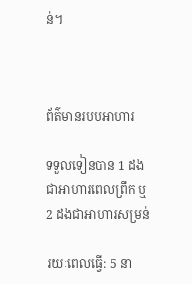ន់។



ព័ត៌មានរបបអាហារ

ទទួលទៀនបាន 1 ដងជាអាហារពេលព្រឹក ឬ 2 ដងជាអាហារសម្រន់

រយៈពេលធ្វើ: 5 នា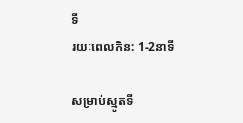ទី
រយៈពេលកិន: 1-2នាទី

សម្រាប់ស្មូតទី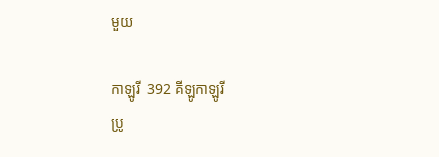មួយ

កាឡូរី  392 គីឡូកាឡូរី
ប្រូ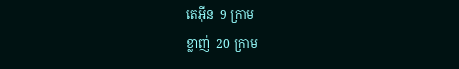តេអ៊ីន  9 ក្រាម
ខ្លាញ់  20 ក្រាម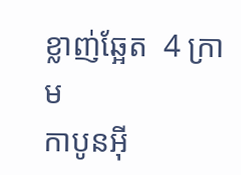ខ្លាញ់ឆ្អែត  4 ក្រាម
កាបូនអ៊ី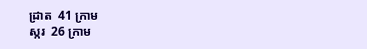ដ្រាត  41 ក្រាម
ស្ករ  26 ក្រាម